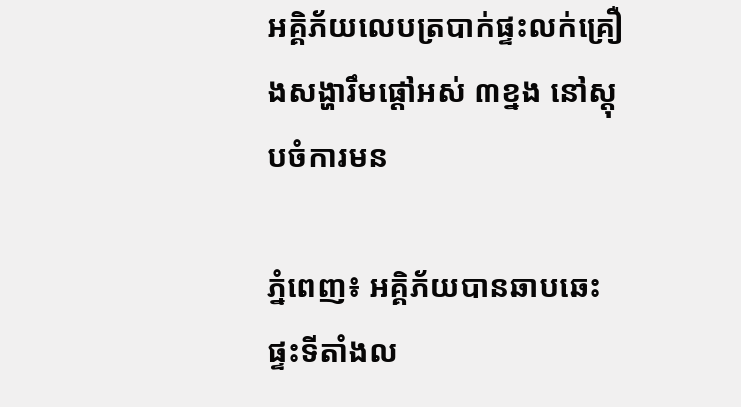អគ្គិភ័យលេបត្របាក់ផ្ទះលក់គ្រឿងសង្ហារឹមផ្ដៅអស់ ៣ខ្នង នៅស្តុបចំការមន

ភ្នំពេញ៖ អគ្គិភ័យបានឆាបឆេះផ្ទះទីតាំងល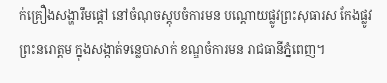ក់គ្រឿងសង្ហារឹមផ្តៅ នៅចំណុចស្តុបចំការមន បណ្តោយផ្លូវព្រះសុធារស កែងផ្លូវព្រះនរោត្តម ក្នុងសង្កាត់ទន្លេបាសាក់ ខណ្ឌចំការមន រាជធានីភ្នំពេញ។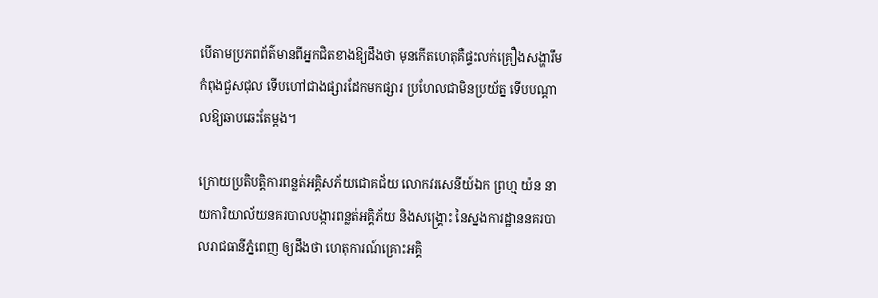បើតាមប្រភពព័ត៌មានពីអ្នកជិតខាងឱ្យដឹងថា មុនកើតហេតុគឺផ្ទះលក់គ្រឿងសង្ហារឹមកំពុងជួសជុល ទើបហៅជាងផ្សារដែកមកផ្សារ ប្រហែលជាមិនប្រយ័ត្ន ទើបបណ្ដាលឱ្យឆាបឆេះតែម្ដង។

ក្រោយប្រតិបត្តិការពន្លត់អគ្គិសភ័យជោគជ័យ លោកវរសេនីយ៍ឯក ព្រហ្ម យ៉ន នាយការិយាល័យនគរបាលបង្ការពន្លត់អគ្គិភ័យ និងសង្គ្រោះ នៃស្នងការដ្ឋាននគរបាលរាជធានីភ្នំពេញ ឲ្យដឹងថា ហេតុការណ៍គ្រោះអគ្គិ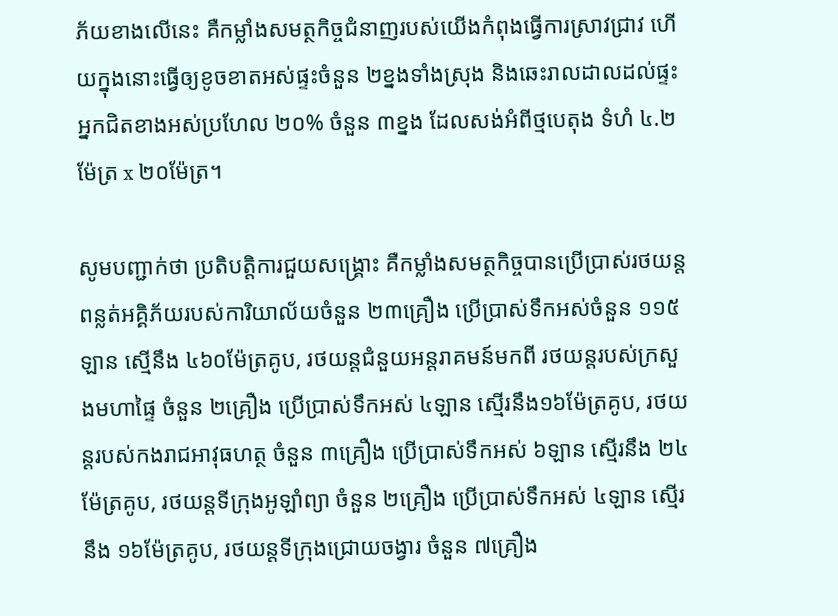ភ័យខាងលើនេះ គឺកម្លាំងសមត្ថកិច្ចជំនាញរបស់យើងកំពុងធ្វើការស្រាវជ្រាវ ហើយក្នុងនោះធ្វើឲ្យខូចខាតអស់ផ្ទះចំនួន ២ខ្នងទាំងស្រុង និងឆេះរាលដាលដល់ផ្ទះអ្នកជិតខាងអស់ប្រហែល ២០% ចំនួន ៣ខ្នង ដែលសង់អំពីថ្មបេតុង ទំហំ ៤.២ម៉ែត្រ x ២០ម៉ែត្រ។

សូមបញ្ជាក់ថា ប្រតិបត្តិការជួយសង្គ្រោះ គឺកម្លាំងសមត្ថកិច្ចបានប្រើប្រាស់រថយន្តពន្លត់អគ្គិភ័យរបស់ការិយាល័យចំនួន ២៣គ្រឿង ប្រើប្រាស់ទឹកអស់ចំនួន ១១៥ឡាន ស្មើនឹង ៤៦០ម៉ែត្រគូប, រថយន្តជំនួយអន្តរាគមន៍មកពី រថយន្តរបស់ក្រសួងមហាផ្ទៃ ចំនួន ២គ្រឿង ប្រើប្រាស់ទឹកអស់ ៤ឡាន ស្មើរនឹង១៦ម៉ែត្រគូប, រថយន្តរបស់កងរាជអាវុធហត្ថ ចំនួន ៣គ្រឿង ប្រើប្រាស់ទឹកអស់ ៦ឡាន ស្មើរនឹង ២៤ម៉ែត្រគូប, រថយន្តទីក្រុងអូឡាំព្យា ចំនួន ២គ្រឿង ប្រើប្រាស់ទឹកអស់ ៤ឡាន ស្មើរនឹង ១៦ម៉ែត្រគូប, រថយន្តទីក្រុងជ្រោយចង្វារ ចំនួន ៧គ្រឿង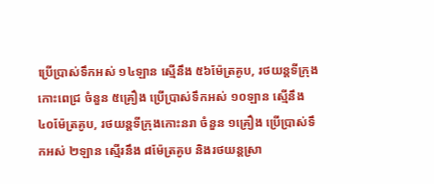ប្រើប្រាស់ទឹកអស់ ១៤ឡាន ស្មើនឹង ៥៦ម៉ែត្រគូប, រថយន្តទីក្រុងកោះពេជ្រ ចំនួន ៥គ្រឿង ប្រើប្រាស់ទឹកអស់ ១០ឡាន ស្មើនឹង ៤០ម៉ែត្រគូប, រថយន្តទីក្រុងកោះនរា ចំនួន ១គ្រឿង ប្រើប្រាស់ទឹកអស់ ២ឡាន ស្មើរនឹង ៨ម៉ែត្រគូប និងរថយន្តស្រា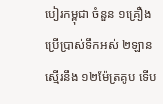បៀរកម្ពុជា ចំនួន ១គ្រឿង ប្រើប្រាស់ទឹកអស់ ២ឡាន ស្មើរនឹង ១២ម៉ែត្រគូប ទើប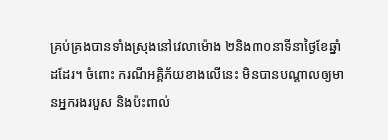គ្រប់គ្រងបានទាំងស្រុងនៅវេលាម៉ោង ២និង៣០នាទីនាថ្ងៃខែឆ្នាំដដែរ។ ចំពោះ ករណីអគ្គិភ័យខាងលើនេះ មិនបានបណ្តាលឲ្យមានអ្នករងរបួស និងប៉ះពាល់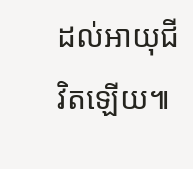ដល់អាយុជីវិតឡើយ៕